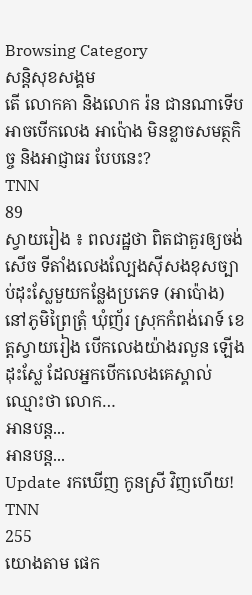Browsing Category
សន្តិសុខសង្គម
តើ លោកគា និងលោក រ៉ន ជានណាទើបអាចបើកលេង អាប៉ោង មិនខ្លាចសមត្ថកិច្ច និងអាជ្ញាធរ បែបនេះ?
TNN
89
ស្វាយរៀង ៖ ពលរដ្ឋថា ពិតជាគួរឲ្យចង់សេីច ទីតាំងលេងល្បែងស៊ីសងខុសច្បាប់ដុះស្លែមួយកន្លែងប្រភេទ (អាប៉ោង) នៅភូមិព្រៃត្រុំ ឃុំញ័រ ស្រុកកំពង់រោទ៍ ខេត្តស្វាយរៀង បេីកលេងយ៉ាងរលួន ឡេីងដុះស្លែ ដែលអ្នកបេីកលេងគេស្គាល់ឈ្មោះថា លោក…
អានបន្ត...
អានបន្ត...
Update រកឃើញ កូនស្រី វិញហើយ!
TNN
255
យោងតាម ផេក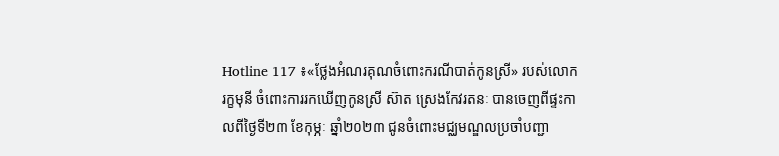Hotline 117 ៖«ថ្លែងអំណរគុណចំពោះករណីបាត់កូនស្រី» របស់លោក រក្ខមុនី ចំពោះការរកឃើញកូនស្រី ស៊ាត ស្រេងកែវរតនៈ បានចេញពីផ្ទះកាលពីថ្ងៃទី២៣ ខែកុម្ភៈ ឆ្នាំ២០២៣ ជូនចំពោះមជ្ឈមណ្ឌលប្រចាំបញ្ជា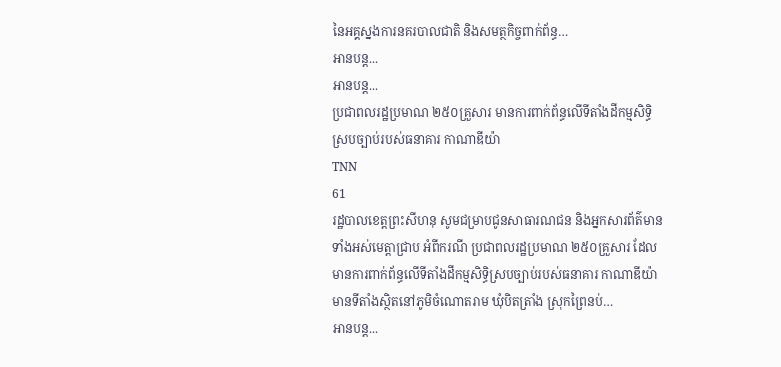នៃអគ្គស្នងការនគរបាលជាតិ និងសមត្ថកិច្ចពាក់ព័ន្ធ…
អានបន្ត...
អានបន្ត...
ប្រជាពលរដ្ឋប្រមាណ ២៥០គ្រួសារ មានការពាក់ព័ន្ធលើទីតាំងដីកម្មសិទ្ធិស្របច្បាប់របស់ធនាគារ កាណាឌីយ៉ា
TNN
61
រដ្ឋបាលខេត្តព្រះសីហនុ សូមជម្រាបជូនសាធារណជន និងអ្នកសារព័ត៌មានទាំងអស់មេត្តាជ្រាប អំពីករណី ប្រជាពលរដ្ឋប្រមាណ ២៥០គ្រួសារ ដែលមានការពាក់ព័ន្ធលើទីតាំងដីកម្មសិទ្ធិស្របច្បាប់របស់ធនាគារ កាណាឌីយ៉ា មានទីតាំងស្ថិតនៅភូមិចំណោតរាម ឃុំបិតត្រាំង ស្រុកព្រៃនប់…
អានបន្ត...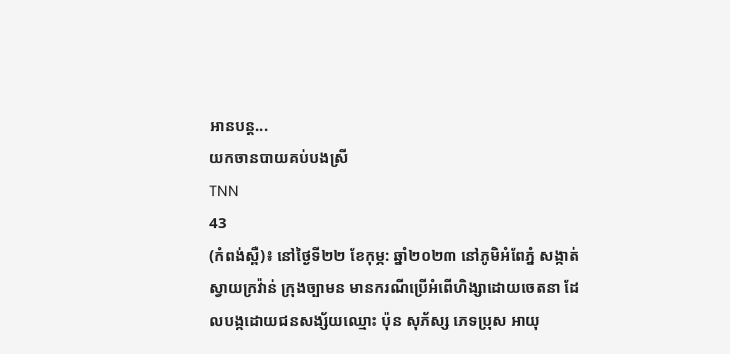អានបន្ត...
យកចានបាយគប់បងស្រី
TNN
43
(កំពង់ស្ពឺ)៖ នៅថ្ងៃទី២២ ខែកុម្ភ: ឆ្នាំ២០២៣ នៅភូមិអំពែភ្នំ សង្កាត់ស្វាយក្រវ៉ាន់ ក្រុងច្បាមន មានករណីប្រើអំពើហិង្សាដោយចេតនា ដែលបង្កដោយជនសង្ស័យឈ្មោះ ប៉ុន សុភ័ស្ស ភេទប្រុស អាយុ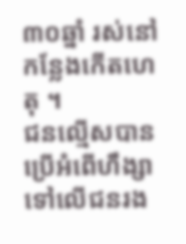៣០ឆ្នាំ រស់នៅកន្លែងកើតហេតុ ។
ជនល្មើសបានប្រើអំពើហឹង្សាទៅលើជនរង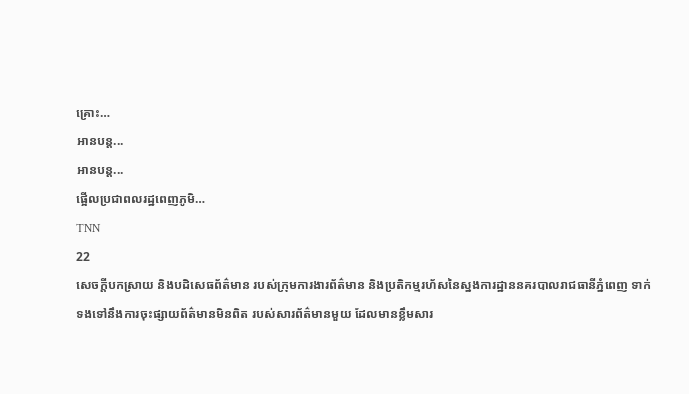គ្រោះ…
អានបន្ត...
អានបន្ត...
ផ្អើលប្រជាពលរដ្ឋពេញភូមិ…
TNN
22
សេចក្តីបកស្រាយ និងបដិសេធព័ត៌មាន របស់ក្រុមការងារព័ត៌មាន និងប្រតិកម្មរហ័សនៃស្នងការដ្ឋាននគរបាលរាជធានីភ្នំពេញ ទាក់ទងទៅនឹងការចុះផ្សាយព័ត៌មានមិនពិត របស់សារព័ត៌មានមួយ ដែលមានខ្លឹមសារ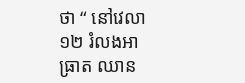ថា “ នៅវេលា ១២ រំលងអាធ្រាត ឈាន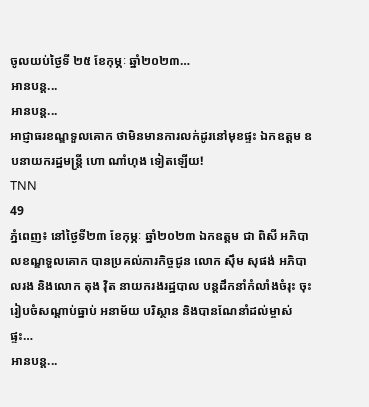ចូលយប់ថ្ងៃទី ២៥ ខែកុម្ភៈ ឆ្នាំ២០២៣…
អានបន្ត...
អានបន្ត...
អាជ្ញាធរខណ្ឌទួលគោក ថាមិនមានការលក់ដូរនៅមុខផ្ទះ ឯកឧត្តម ឧបនាយករដ្ឋមន្រ្តី ហោ ណាំហុង ទៀតឡេីយ!
TNN
49
ភ្នំពេញ៖ នៅថ្ងៃទី២៣ ខែកុម្ភៈ ឆ្នាំ២០២៣ ឯកឧត្តម ជា ពិសី អភិបាលខណ្ឌទួលគោក បានប្រគល់ភារកិច្ចជូន លោក សុឹម សុផង់ អភិបាលរង និងលោក តុង វុិត នាយករងរដ្ឋបាល បន្តដឹកនាំកំលាំងចំរុះ ចុះរៀបចំសណ្តាប់ធ្នាប់ អនាម័យ បរិស្ថាន និងបានណែនាំដល់ម្ចាស់ផ្ទះ…
អានបន្ត...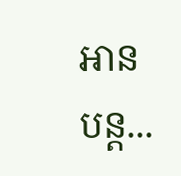អានបន្ត...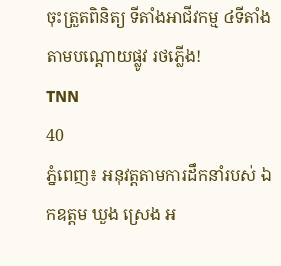ចុះត្រួតពិនិត្យ ទីតាំងអាជីវកម្ម ៤ទីតាំង តាមបណ្តោយផ្លូវ រថភ្លើង!
TNN
40
ភ្នំពេញ៖ អនុវត្តតាមការដឹកនាំរបស់ ឯកឧត្តម ឃួង ស្រេង អ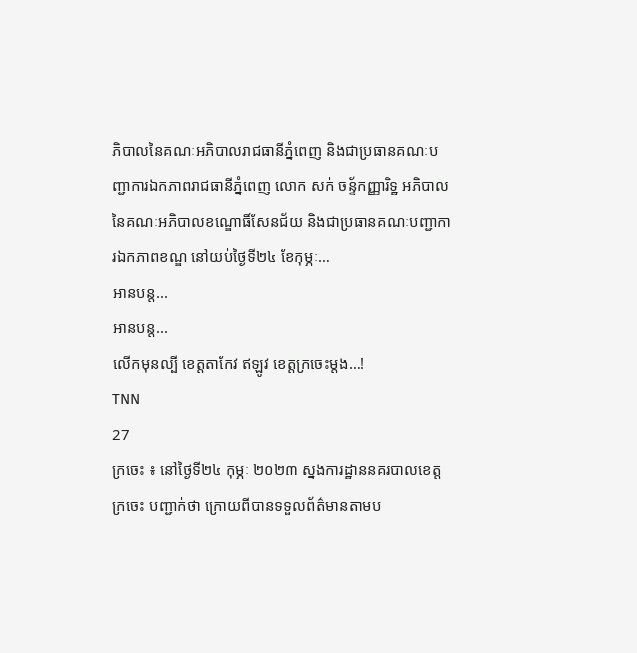ភិបាលនៃគណៈអភិបាលរាជធានីភ្នំពេញ និងជាប្រធានគណៈបញ្ជាការឯកភាពរាជធានីភ្នំពេញ លោក សក់ ចន្ទ័កញ្ញារិទ្ឋ អភិបាល នៃគណៈអភិបាលខណ្ឌោធិ៍សែនជ័យ និងជាប្រធានគណៈបញ្ជាការឯកភាពខណ្ឌ នៅយប់ថ្ងៃទី២៤ ខែកុម្ភៈ…
អានបន្ត...
អានបន្ត...
លើកមុនល្បី ខេត្តតាកែវ ឥឡូវ ខេត្តក្រចេះម្តង…!
TNN
27
ក្រចេះ ៖ នៅថ្ងៃទី២៤ កុម្ភៈ ២០២៣ ស្នងការដ្ឋាននគរបាលខេត្តក្រចេះ បញ្ជាក់ថា ក្រោយពីបានទទួលព័ត៌មានតាមប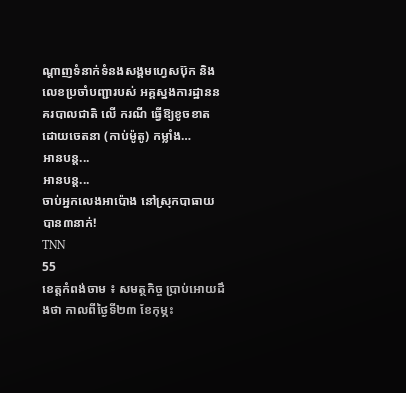ណ្ដាញទំនាក់ទំនងសង្គមហ្វេសប៊ុក និងលេខប្រចាំបញ្ជារបស់ អគ្គស្នងការដ្ឋាននគរបាលជាតិ លើ ករណី ធ្វើឱ្យខូចខាតដោយចេតនា (កាប់ម៉ូតូ) កម្លាំង…
អានបន្ត...
អានបន្ត...
ចាប់អ្នកលេងអាប៉ោង នៅស្រុកបាធាយ បាន៣នាក់!
TNN
55
ខេត្តកំពង់ចាម ៖ សមត្ថកិច្ច ប្រាប់អោយដឹងថា កាលពីថ្ងៃទី២៣ ខែកុម្ភះ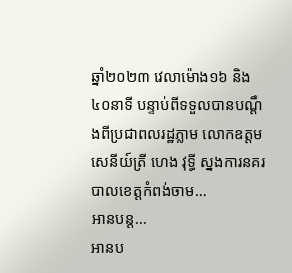ឆ្នាំ២០២៣ វេលាម៉ោង១៦ និង ៤០នាទី បន្ទាប់ពីទទួលបានបណ្តឹងពីប្រជាពលរដ្ឋភ្លាម លោកឧត្តមសេនីយ៍ត្រី ហេង វុទ្ធី ស្នងការនគរបាលខេត្តកំពង់ចាម…
អានបន្ត...
អានប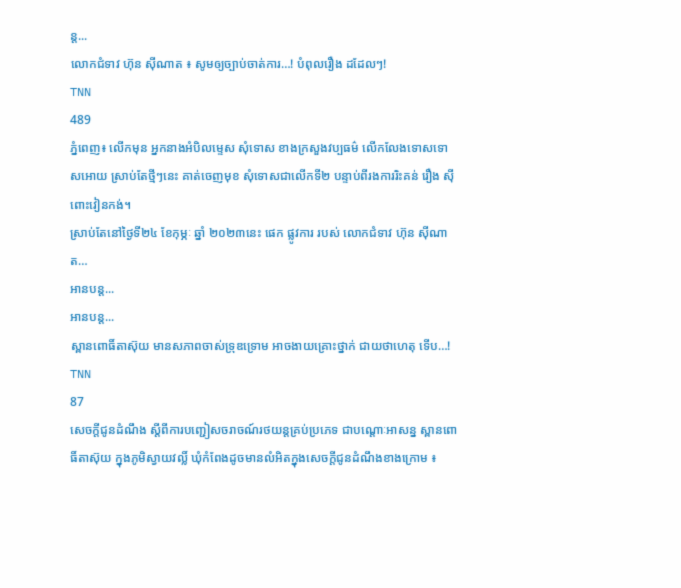ន្ត...
លោកជំទាវ ហ៊ុន ស៊ីណាត ៖ សូមឲ្យច្បាប់ចាត់ការ…! បំពុលរឿង ដដែលៗ!
TNN
489
ភ្នំពេញ៖ លើកមុន អ្នកនាងអំបិលម្ទេស សុំទោស ខាងក្រសួងវប្បធម៌ លើកលែងទោសទោសអោយ ស្រាប់តែថ្មីៗនេះ គាត់ចេញមុខ សុំទោសជាលើកទី២ បន្ទាប់ពីរងការរិះគន់ រឿង សុីពោះវៀនកង់។
ស្រាប់តែនៅថ្ងៃទី២៤ ខែកុម្ភៈ ឆ្នាំ ២០២៣នេះ ផេក ផ្លូវការ របស់ លោកជំទាវ ហ៊ុន ស៊ីណាត…
អានបន្ត...
អានបន្ត...
ស្ពានពោធិ៍តាស៊ុយ មានសភាពចាស់ទ្រុឌទ្រោម អាចងាយគ្រោះថ្នាក់ ជាយថាហេតុ ទើប…!
TNN
87
សេចក្ដីជូនដំណឹង ស្ដីពីការបញ្ជៀសចរាចណ៍រថយន្តគ្រប់ប្រភេទ ជាបណ្ដោៈអាសន្ន ស្ពានពោធិ៍តាស៊ុយ ក្នុងភូមិស្វាយវល្លិ៍ ឃុំកំពែងដូចមានលំអិតក្នុងសេចក្ដីជូនដំណឹងខាងក្រោម ៖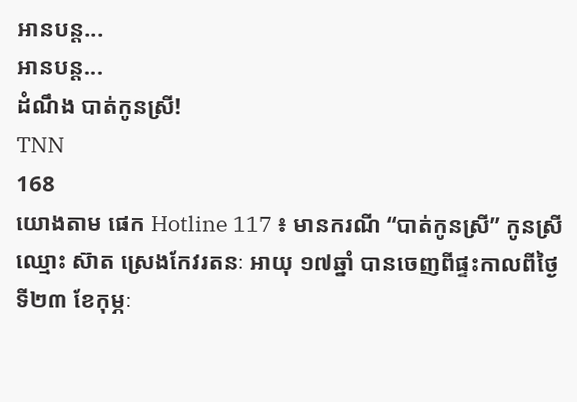អានបន្ត...
អានបន្ត...
ដំណឹង បាត់កូនស្រី!
TNN
168
យោងតាម ផេក Hotline 117 ៖ មានករណី “បាត់កូនស្រី” កូនស្រីឈ្មោះ ស៊ាត ស្រេងកែវរតនៈ អាយុ ១៧ឆ្នាំ បានចេញពីផ្ទះកាលពីថ្ងៃទី២៣ ខែកុម្ភៈ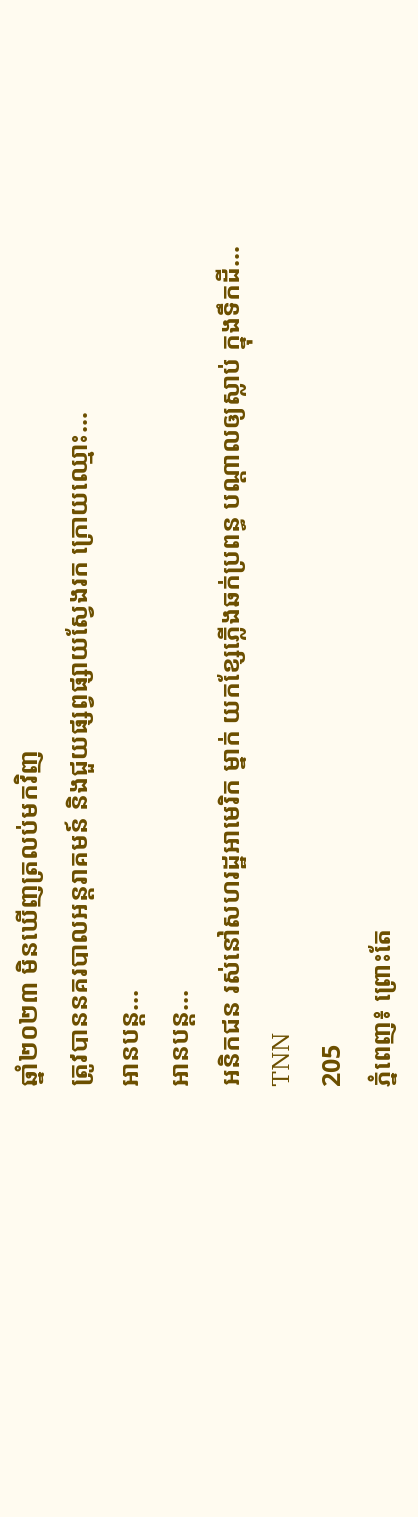ឆ្នាំ២០២៣ មិនឃេីញត្រលប់មកវិញ
ត្រូវបាននគរបាលអន្តរាគមន៍ និងជួយផ្សព្វផ្សាយស្វែងរក ក្រោយឈ្មោះ…
អានបន្ត...
អានបន្ត...
អនិកជន រស់នៅសហរដ្ឋអាមេរិក ម្នាក់ យកខ្សែភ្លើងឆក់ប្រពន្ធ បណ្ដាលឲ្យស្លាប់ ក្នុងទឹកដី…
TNN
205
ភ្នំពេញ៖ ព្រោះតែ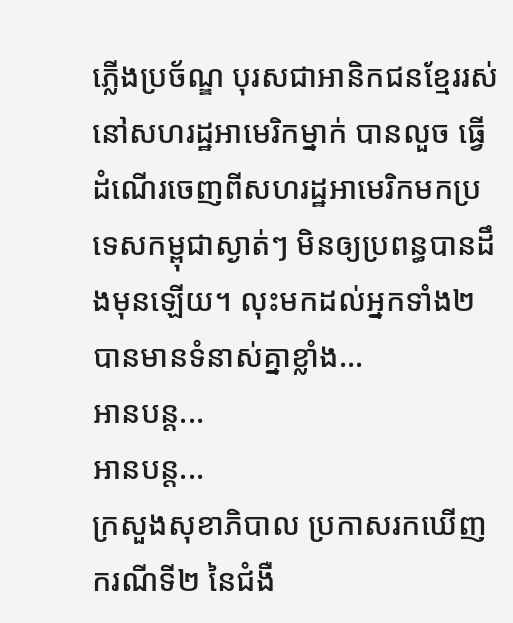ភ្លើងប្រច័ណ្ឌ បុរសជាអានិកជនខ្មែររស់នៅសហរដ្ឋអាមេរិកម្នាក់ បានលួច ធ្វើដំណើរចេញពីសហរដ្ឋអាមេរិកមកប្រទេសកម្ពុជាស្ងាត់ៗ មិនឲ្យប្រពន្ធបានដឹងមុនឡើយ។ លុះមកដល់អ្នកទាំង២បានមានទំនាស់គ្នាខ្លាំង…
អានបន្ត...
អានបន្ត...
ក្រសួងសុខាភិបាល ប្រកាសរកឃើញ ករណីទី២ នៃជំងឺ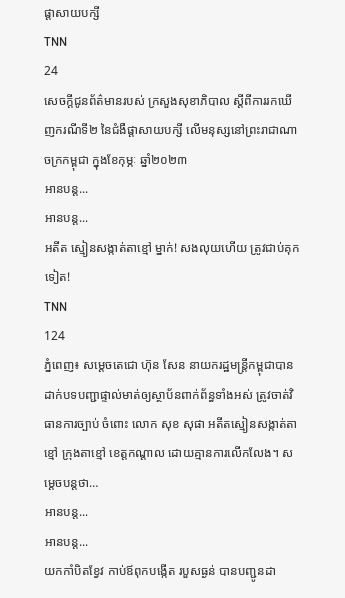ផ្តាសាយបក្សី
TNN
24
សេចក្តីជូនព័ត៌មានរបស់ ក្រសួងសុខាភិបាល ស្តីពីការរកឃើញករណីទី២ នៃជំងឺផ្តាសាយបក្សី លើមនុស្សនៅព្រះរាជាណាចក្រកម្ពុជា ក្នុងខែកុម្ភៈ ឆ្នាំ២០២៣
អានបន្ត...
អានបន្ត...
អតីត ស្មៀនសង្កាត់តាខ្មៅ ម្នាក់! សងលុយហើយ ត្រូវជាប់គុកទៀត!
TNN
124
ភ្នំពេញ៖ សម្តេចតេជោ ហ៊ុន សែន នាយករដ្ឋមន្រ្តីកម្ពុជាបានដាក់បទបញ្ជាផ្ទាល់មាត់ឲ្យស្ថាប័នពាក់ព័ន្ធទាំងអស់ ត្រូវចាត់វិធានការច្បាប់ ចំពោះ លោក សុខ សុផា អតីតស្មៀនសង្កាត់តាខ្មៅ ក្រុងតាខ្មៅ ខេត្តកណ្តាល ដោយគ្មានការលើកលែង។ សម្ដេចបន្តថា…
អានបន្ត...
អានបន្ត...
យកកាំបិតខ្វែវ កាប់ឪពុកបង្កើត របួសធ្ងន់ បានបញ្ជូនដា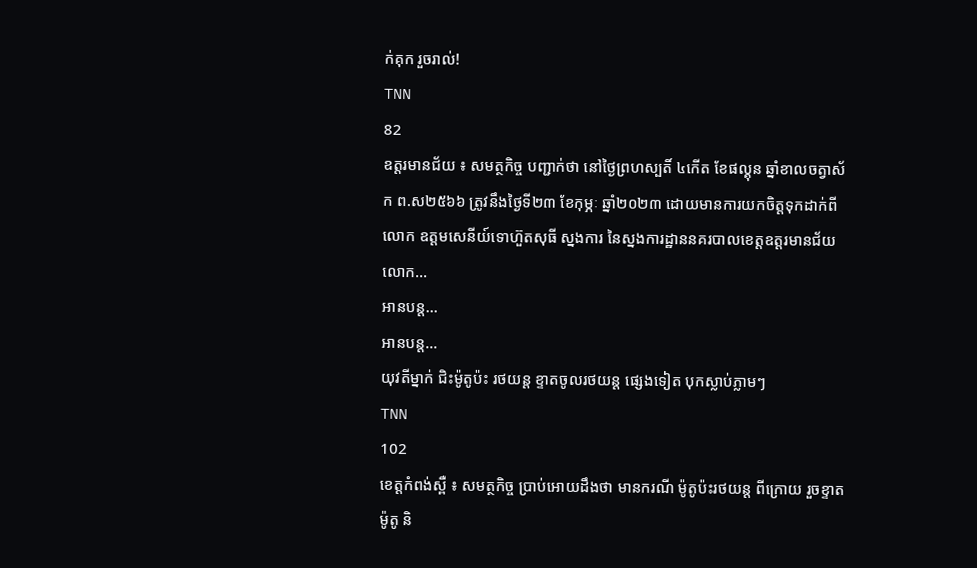ក់គុក រួចរាល់!
TNN
82
ឧត្តរមានជ័យ ៖ សមត្ថកិច្ច បញ្ជាក់ថា នៅថ្ងៃព្រហស្បតិ៍ ៤កើត ខែផល្គុន ឆ្នាំខាលចត្វាស័ក ព.ស២៥៦៦ ត្រូវនឹងថ្ងៃទី២៣ ខែកុម្ភៈ ឆ្នាំ២០២៣ ដោយមានការយកចិត្តទុកដាក់ពី លោក ឧត្តមសេនីយ៍ទោហ៊ួតសុធី ស្នងការ នៃស្នងការដ្ឋាននគរបាលខេត្តឧត្តរមានជ័យលោក…
អានបន្ត...
អានបន្ត...
យុវតីម្នាក់ ជិះម៉ូតូប៉ះ រថយន្ត ខ្ទាតចូលរថយន្ត ផ្សេងទៀត បុកស្លាប់ភ្លាមៗ
TNN
102
ខេត្តកំពង់ស្ពឺ ៖ សមត្ថកិច្ច ប្រាប់អោយដឹងថា មានករណី ម៉ូតូប៉ះរថយន្ត ពីក្រោយ រួចខ្ទាតម៉ូតូ និ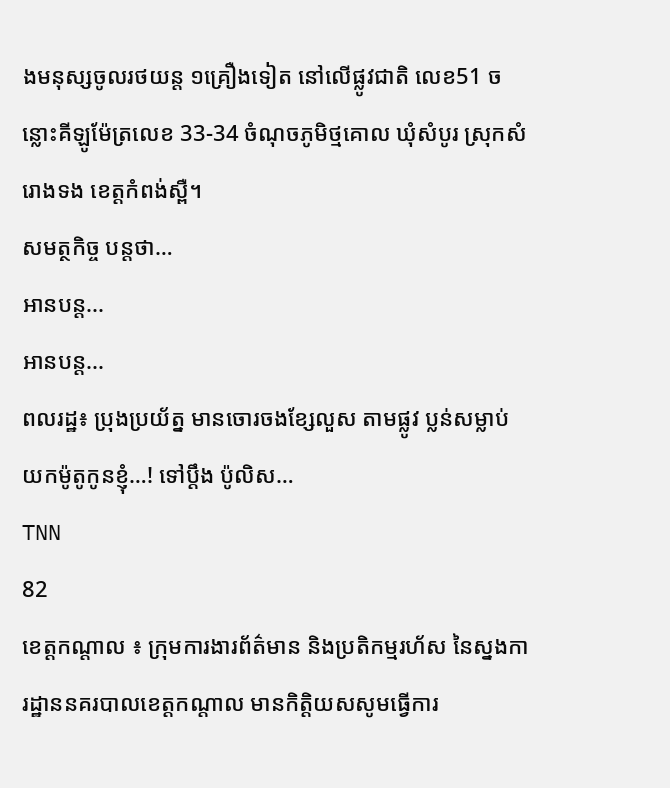ងមនុស្សចូលរថយន្ត ១គ្រឿងទៀត នៅលើផ្លូវជាតិ លេខ51 ចន្លោះគីឡូម៉ែត្រលេខ 33-34 ចំណុចភូមិថ្មគោល ឃុំសំបូរ ស្រុកសំរោងទង ខេត្តកំពង់ស្ពឺ។
សមត្ថកិច្ច បន្តថា…
អានបន្ត...
អានបន្ត...
ពលរដ្ឋ៖ ប្រុងប្រយ័ត្ន មានចោរចងខ្សែលួស តាមផ្លូវ ប្លន់សម្លាប់ យកម៉ូតូកូនខ្ញុំ…! ទៅប្តឹង ប៉ូលិស…
TNN
82
ខេត្តកណ្តាល ៖ ក្រុមការងារព័ត៌មាន និងប្រតិកម្មរហ័ស នៃស្នងការដ្ឋាននគរបាលខេត្តកណ្តាល មានកិត្តិយសសូមធ្វើការ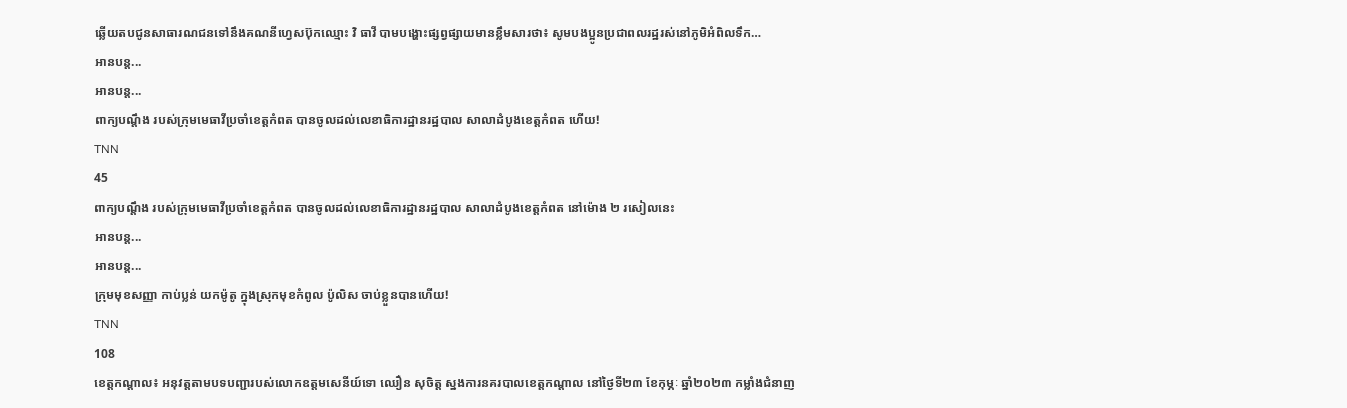ឆ្លើយតបជូនសាធារណជនទៅនឹងគណនីហ្វេសប៊ុកឈ្មោះ វិ ធាវី បាមបង្ហោះផ្សព្វផ្សាយមានខ្លឹមសារថា៖ សូមបងប្អូនប្រជាពលរដ្ឋរស់នៅភូមិអំពិលទឹក…
អានបន្ត...
អានបន្ត...
ពាក្យបណ្តឹង របស់ក្រុមមេធាវីប្រចាំខេត្តកំពត បានចូលដល់លេខាធិការដ្ឋានរដ្ឋបាល សាលាដំបូងខេត្តកំពត ហើយ!
TNN
45
ពាក្យបណ្តឹង របស់ក្រុមមេធាវីប្រចាំខេត្តកំពត បានចូលដល់លេខាធិការដ្ឋានរដ្ឋបាល សាលាដំបូងខេត្តកំពត នៅម៉ោង ២ រសៀលនេះ
អានបន្ត...
អានបន្ត...
ក្រុមមុខសញ្ញា កាប់ប្លន់ យកម៉ូតូ ក្នុងស្រុកមុខកំពូល ប៉ូលិស ចាប់ខ្លួនបានហើយ!
TNN
108
ខេត្តកណ្តាល៖ អនុវត្តតាមបទបញ្ជារបស់លោកឧត្តមសេនីយ៍ទោ ឈឿន សុចិត្ត ស្នងការនគរបាលខេត្តកណ្តាល នៅថ្ងៃទី២៣ ខែកុម្ភៈ ឆ្នាំ២០២៣ កម្លាំងជំនាញ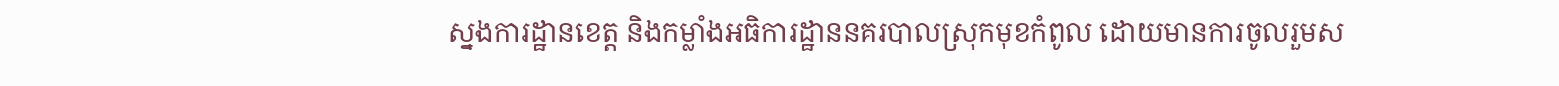ស្នងការដ្ឋានខេត្ត និងកម្លាំងអធិការដ្ឋាននគរបាលស្រុកមុខកំពូល ដោយមានការចូលរួមស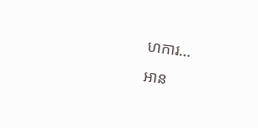ហការ…
អាន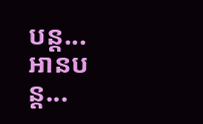បន្ត...
អានបន្ត...